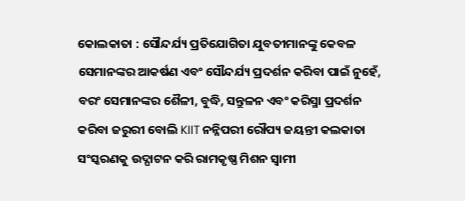କୋଲକାତା : ସୌନ୍ଦର୍ଯ୍ୟ ପ୍ରତିଯୋଗିତା ଯୁବତୀମାନଙ୍କୁ କେବଳ ସେମାନଙ୍କର ଆକର୍ଷଣ ଏବଂ ସୌନ୍ଦର୍ଯ୍ୟ ପ୍ରଦର୍ଶନ କରିବା ପାଇଁ ନୁହେଁ, ବରଂ ସେମାନଙ୍କର ଶୈଳୀ, ବୁଦ୍ଧି, ସନ୍ତୁଳନ ଏବଂ କରିସ୍ମା ପ୍ରଦର୍ଶନ କରିବା ଜରୁରୀ ବୋଲି KIIT ନନ୍ନିପରୀ ରୌପ୍ୟ ଜୟନ୍ତୀ କଲକାତା ସଂସ୍କରଣକୁ ଉଦ୍ଘାଟନ କରି ରାମକୃଷ୍ଣ ମିଶନ ସ୍ବାମୀ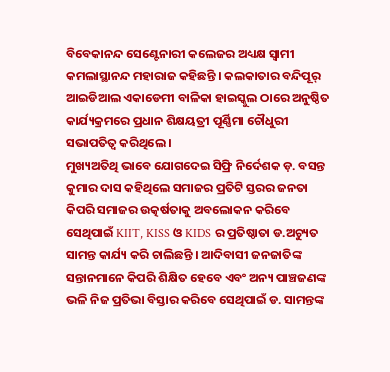ବିବେକାନନ୍ଦ ସେଣ୍ଟେନାରୀ କଲେଜର ଅଧ୍ୟକ୍ଷ ସ୍ବାମୀ କମଲାସ୍ଥାନନ୍ଦ ମହାରାଜ କହିଛନ୍ତି । କଲକାତାର ବନ୍ଦିପୂର୍ ଆଇଡିଆଲ ଏକାଡେମୀ ବାଳିକା ହାଇସ୍କୁଲ ଠାରେ ଅନୁଷ୍ଠିତ କାର୍ଯ୍ୟକ୍ରମରେ ପ୍ରଧାନ ଶିକ୍ଷୟତ୍ରୀ ପୂର୍ଣ୍ଣିମା ଚୌଧୁରୀ ସଭାପତିତ୍ବ କରିଥିଲେ ।
ମୁଖ୍ୟଅତିଥି ଭାବେ ଯୋଗଦେଇ ସିଫ୍ରି ନିର୍ଦେଶକ ଡ଼. ବସନ୍ତ କୁମାର ଦାସ କହିଥିଲେ ସମାଜର ପ୍ରତିଟି ସ୍ତରର ଜନତା କିପରି ସମାଜର ଉତ୍କର୍ଷତାକୁ ଅବଲୋକନ କରିବେ ସେଥିପାଇଁ KIIT, KISS ଓ KIDS ର ପ୍ରତିଷ୍ଠାତା ଡ.ଅଚ୍ୟୁତ ସାମନ୍ତ କାର୍ଯ୍ୟ କରି ଚାଲିଛନ୍ତି । ଆଦିବାସୀ ଜନଜାତିଙ୍କ ସନ୍ତାନମାନେ କିପରି ଶିକ୍ଷିତ ହେବେ ଏବଂ ଅନ୍ୟ ପାଞ୍ଚଜଣଙ୍କ ଭଳି ନିଜ ପ୍ରତିଭା ବିସ୍ତାର କରିବେ ସେଥିପାଇଁ ଡ. ସାମନ୍ତଙ୍କ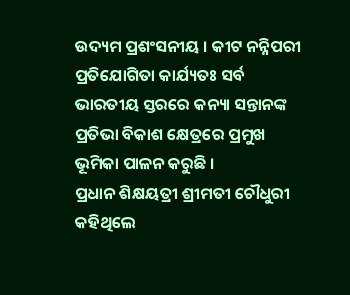ଉଦ୍ୟମ ପ୍ରଶଂସନୀୟ । କୀଟ ନନ୍ନିପରୀ ପ୍ରତିଯୋଗିତା କାର୍ଯ୍ୟତଃ ସର୍ବ ଭାରତୀୟ ସ୍ତରରେ କନ୍ୟା ସନ୍ତାନଙ୍କ ପ୍ରତିଭା ବିକାଶ କ୍ଷେତ୍ରରେ ପ୍ରମୁଖ ଭୂମିକା ପାଳନ କରୁଛି ।
ପ୍ରଧାନ ଶିକ୍ଷୟତ୍ରୀ ଶ୍ରୀମତୀ ଚୌଧୁରୀ କହିଥିଲେ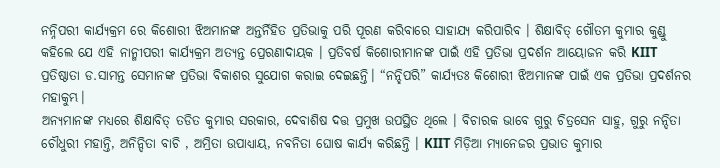ନନ୍ନିପରୀ କାର୍ଯ୍ୟକ୍ରମ ରେ କିଶୋରୀ ଝିଅମାନଙ୍କ ଅନ୍ତର୍ନିହିତ ପ୍ରତିଭାକୁ ପରି ପୂରଣ କରିବାରେ ସାହାଯ୍ୟ କରିପାରିବ । ଶିକ୍ଷାବିତ୍ ଗୌତମ କୁମାର କୁଣ୍ଡୁ କହିଲେ ଯେ ଏହି ନାନ୍ମୀପରୀ କାର୍ଯ୍ୟକ୍ରମ ଅତ୍ୟନ୍ତ ପ୍ରେରଣାଦାୟକ । ପ୍ରତିବର୍ଷ କିଶୋରୀମାନଙ୍କ ପାଇଁ ଏହି ପ୍ରତିଭା ପ୍ରଦର୍ଶନ ଆୟୋଜନ କରି KIIT ପ୍ରତିଷ୍ଠାତା ଡ.ସାମନ୍ତ ସେମାନଙ୍କ ପ୍ରତିଭା ବିକାଶର ସୁଯୋଗ କରାଇ ଦେଇଛନ୍ତି। “ନନ୍ହିପରି” କାର୍ଯ୍ୟତଃ କିଶୋରୀ ଝିଅମାନଙ୍କ ପାଇଁ ଏକ ପ୍ରତିଭା ପ୍ରଦର୍ଶନର ମହାକୁମ୍ଭ।
ଅନ୍ୟମାନଙ୍କ ମଧ୍ୟରେ ଶିକ୍ଷାବିତ୍ ତଡିତ କୁମାର ସରକାର, ଦେବାଶିଷ ଦତ୍ତ ପ୍ରମୁଖ ଉପସ୍ଥିତ ଥିଲେ । ବିଚାରକ ଭାବେ ଗୁରୁ ଚିତ୍ରସେନ ସାହୁ, ଗୁରୁ ନନ୍ଦିତା ଚୌଧୁରୀ ମହାନ୍ତି, ଅନିନ୍ଦିତା ବାଚି , ଅମ୍ରିତା ଉପାଧ୍ୟାୟ, ନବନିତା ଘୋଷ କାର୍ଯ୍ୟ କରିଛନ୍ତି । KIIT ମିଡ଼ିଆ ମ୍ୟାନେଜର ପ୍ରଭାତ କୁମାର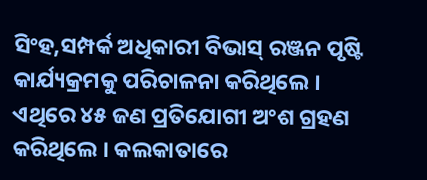ସିଂହ,ସମ୍ପର୍କ ଅଧିକାରୀ ବିଭାସ୍ ରଞ୍ଜନ ପୃଷ୍ଟି କାର୍ଯ୍ୟକ୍ରମକୁ ପରିଚାଳନା କରିଥିଲେ । ଏଥିରେ ୪୫ ଜଣ ପ୍ରତିଯୋଗୀ ଅଂଶ ଗ୍ରହଣ କରିଥିଲେ । କଲକାତାରେ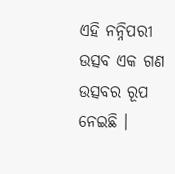ଏହି ନନ୍ନିପରୀ ଉତ୍ସବ ଏକ ଗଣ ଉତ୍ସବର ରୂପ ନେଇଛି ।